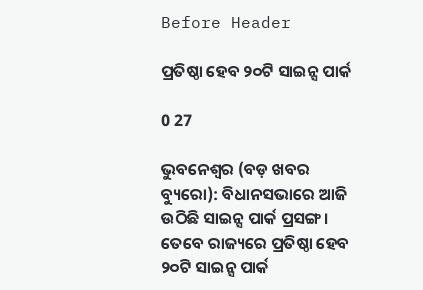Before Header

ପ୍ରତିଷ୍ଠା ହେବ ୨୦ଟି ସାଇନ୍ସ ପାର୍କ

0 27

ଭୁବନେଶ୍ୱର (ବଡ଼ ଖବର ବ୍ୟୁରୋ): ବିଧାନସଭାରେ ଆଜି ଉଠିଛି ସାଇନ୍ସ ପାର୍କ ପ୍ରସଙ୍ଗ । ତେବେ ରାଜ୍ୟରେ ପ୍ରତିଷ୍ଠା ହେବ ୨୦ଟି ସାଇନ୍ସ ପାର୍କ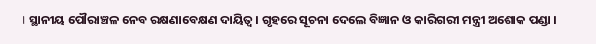। ସ୍ଥାନୀୟ ପୌରାଞ୍ଚଳ ନେବ ରକ୍ଷଣାବେକ୍ଷଣ ଦାୟିତ୍ୱ । ଗୃହରେ ସୂଚନା ଦେଲେ ବିଜ୍ଞାନ ଓ କାରିଗରୀ ମନ୍ତ୍ରୀ ଅଶୋକ ପଣ୍ଡା ।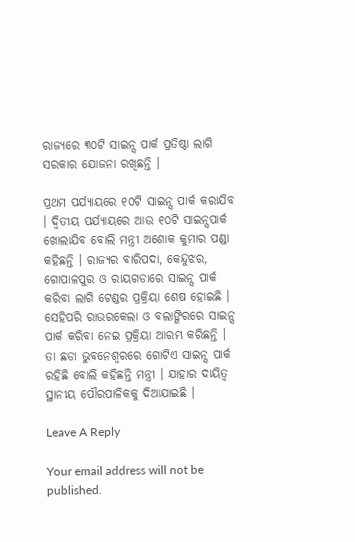ରାଜ୍ୟରେ ୩୦ଟି ସାଇନ୍ସ ପାର୍କ ପ୍ରତିଷ୍ଠା ଲାଗି ସରକାର ଯୋଜନା ରଖିଛନ୍ତି ।

ପ୍ରଥମ ପର୍ଯ୍ୟାୟରେ ୧୦ଟି ସାଇନ୍ସ ପାର୍କ କରାଯିବ । ଦ୍ୱିତୀୟ ପର୍ଯ୍ୟାୟରେ ଆଉ ୧୦ଟି ସାଇନ୍ସପାର୍କ ଖୋଲାଯିବ ବୋଲି ମନ୍ତ୍ରୀ ଅଶୋକ କୁମାର ପଣ୍ଡା କହିଛନ୍ତି । ରାଜ୍ୟର ବାରିପଦା, କେନ୍ଦୁଝର, ଗୋପାଳପୁର ଓ ରାୟଗଡାରେ ସାଇନ୍ସ ପାର୍କ କରିବା ଲାଗି ଟେଣ୍ଡର ପ୍ରକ୍ରିୟା ଶେଷ ହୋଇଛି । ସେହିପରି ରାଉରକେଲା ଓ ବଲାଙ୍ଗିରରେ ସାଇନ୍ସ ପାର୍କ କରିବା ନେଇ ପ୍ରକ୍ରିୟା ଆରମ୍ଭ କରିଛନ୍ତି । ତା ଛଡା ଭୁବନେଶ୍ୱରରେ ଗୋଟିଏ ସାଇନ୍ସ ପାର୍କ ରହିଛି ବୋଲି କହିଛନ୍ତି ମନ୍ତ୍ରୀ । ଯାହାର ଦାୟିତ୍ୱ ସ୍ଥାନୀୟ ପୌରପାଳିକକୁ ଦିଆଯାଇଛି ।

Leave A Reply

Your email address will not be published.